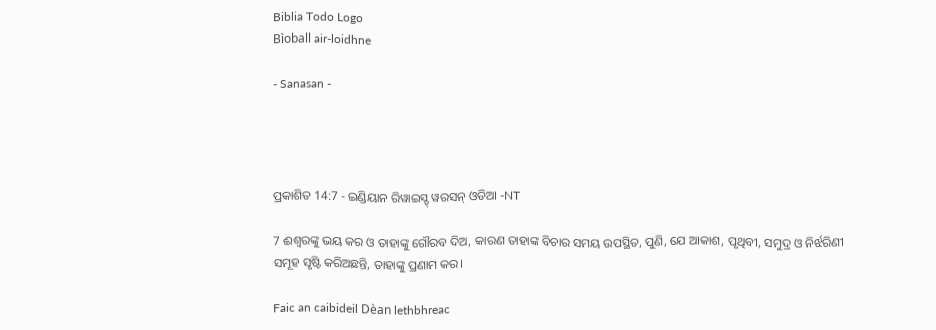Biblia Todo Logo
Bìoball air-loidhne

- Sanasan -




ପ୍ରକାଶିତ 14:7 - ଇଣ୍ଡିୟାନ ରିୱାଇସ୍ଡ୍ ୱରସନ୍ ଓଡିଆ -NT

7 ଈଶ୍ବରଙ୍କୁ ଭୟ କର ଓ ତାହାଙ୍କୁ ଗୌରବ ଦିଅ, କାରଣ ତାହାଙ୍କ ବିଚାର ସମୟ ଉପସ୍ଥିତ, ପୁଣି, ଯେ ଆକାଶ, ପୃଥିବୀ, ସମୁଦ୍ର ଓ ନିର୍ଝରିଣୀ ସମୂହ ସୃଷ୍ଟି କରିଅଛନ୍ତି, ତାହାଙ୍କୁ ପ୍ରଣାମ କର।

Faic an caibideil Dèan lethbhreac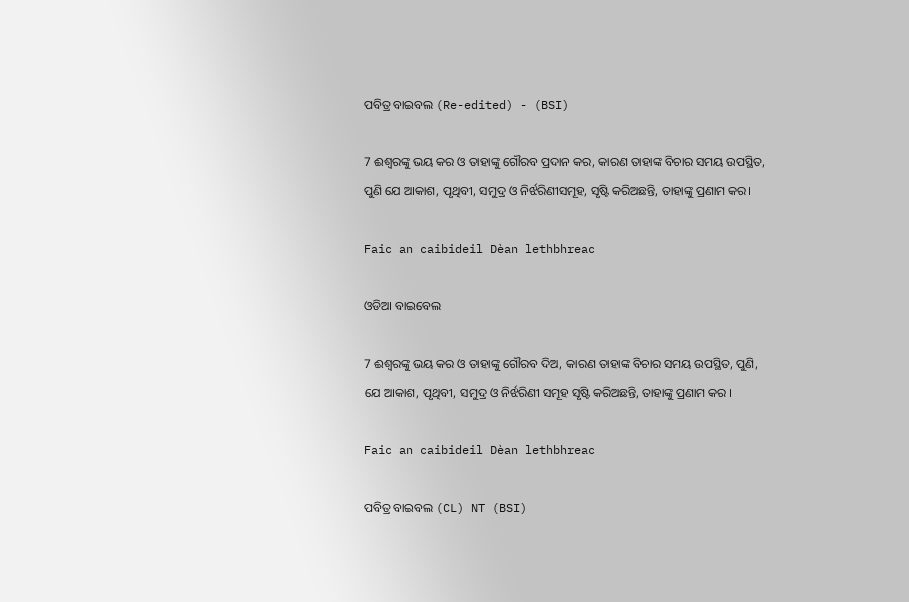ପବିତ୍ର ବାଇବଲ (Re-edited) - (BSI)

7 ଈଶ୍ଵରଙ୍କୁ ଭୟ କର ଓ ତାହାଙ୍କୁ ଗୌରବ ପ୍ରଦାନ କର, କାରଣ ତାହାଙ୍କ ବିଚାର ସମୟ ଉପସ୍ଥିତ, ପୁଣି ଯେ ଆକାଶ, ପୃଥିବୀ, ସମୁଦ୍ର ଓ ନିର୍ଝରିଣୀସମୂହ, ସୃଷ୍ଟି କରିଅଛନ୍ତି, ତାହାଙ୍କୁ ପ୍ରଣାମ କର।

Faic an caibideil Dèan lethbhreac

ଓଡିଆ ବାଇବେଲ

7 ଈଶ୍ୱରଙ୍କୁ ଭୟ କର ଓ ତାହାଙ୍କୁ ଗୌରବ ଦିଅ, କାରଣ ତାହାଙ୍କ ବିଚାର ସମୟ ଉପସ୍ଥିତ, ପୁଣି, ଯେ ଆକାଶ, ପୃଥିବୀ, ସମୁଦ୍ର ଓ ନିର୍ଝରିଣୀ ସମୂହ ସୃଷ୍ଟି କରିଅଛନ୍ତି, ତାହାଙ୍କୁ ପ୍ରଣାମ କର ।

Faic an caibideil Dèan lethbhreac

ପବିତ୍ର ବାଇବଲ (CL) NT (BSI)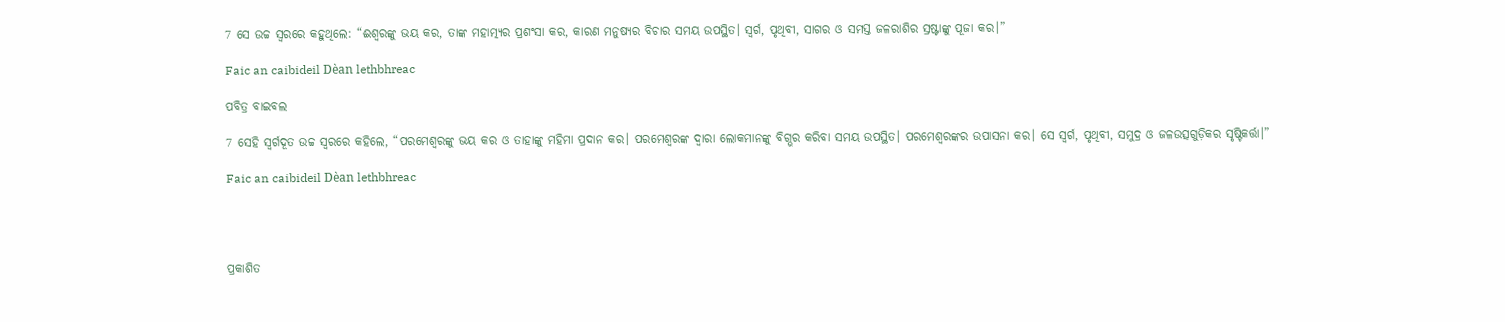7 ସେ ଉଚ୍ଚ ସ୍ୱରରେ କହୁଥିଲେ: “ଈଶ୍ୱରଙ୍କୁ ଭୟ କର, ତାଙ୍କ ମହାତ୍ମ୍ୟର ପ୍ରଶଂସା କର, କାରଣ ମନୁଷ୍ୟର ବିଚାର ସମୟ ଉପସ୍ଥିତ। ସ୍ୱର୍ଗ, ପୃଥିବୀ, ସାଗର ଓ ସମସ୍ତ ଜଳରାଶିର ସ୍ରଷ୍ଟାଙ୍କୁ ପୂଜା କର।”

Faic an caibideil Dèan lethbhreac

ପବିତ୍ର ବାଇବଲ

7 ସେହି ସ୍ୱର୍ଗଦୂତ ଉଚ୍ଚ ସ୍ୱରରେ କହିଲେ, “ପରମେଶ୍ୱରଙ୍କୁ ଭୟ କର ଓ ତାହାଙ୍କୁ ମହିମା ପ୍ରଦାନ କର। ପରମେଶ୍ୱରଙ୍କ ଦ୍ୱାରା ଲୋକମାନଙ୍କୁ ବିଗ୍ଭର କରିବା ସମୟ ଉପସ୍ଥିତ। ପରମେଶ୍ୱରଙ୍କର ଉପାସନା କର। ସେ ସ୍ୱର୍ଗ, ପୃଥିବୀ, ସମୁଦ୍ର ଓ ଜଳଉତ୍ସଗୁଡ଼ିକର ସୃଷ୍ଟିକର୍ତ୍ତା।”

Faic an caibideil Dèan lethbhreac




ପ୍ରକାଶିତ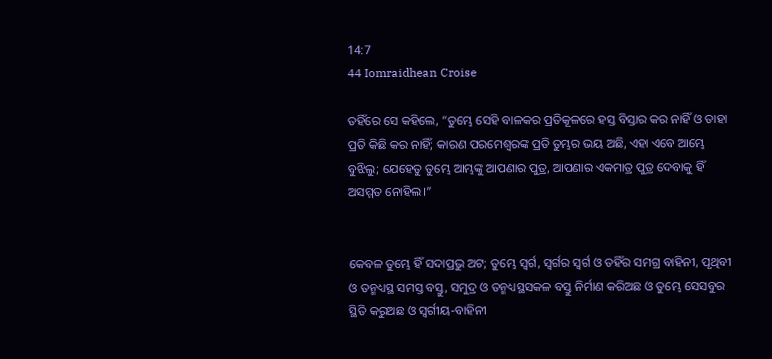14:7
44 Iomraidhean Croise

ତହିଁରେ ସେ କହିଲେ, “ତୁମ୍ଭେ ସେହି ବାଳକର ପ୍ରତିକୂଳରେ ହସ୍ତ ବିସ୍ତାର କର ନାହିଁ ଓ ତାହା ପ୍ରତି କିଛି କର ନାହିଁ; କାରଣ ପରମେଶ୍ୱରଙ୍କ ପ୍ରତି ତୁମ୍ଭର ଭୟ ଅଛି, ଏହା ଏବେ ଆମ୍ଭେ ବୁଝିଲୁ; ଯେହେତୁ ତୁମ୍ଭେ ଆମ୍ଭଙ୍କୁ ଆପଣାର ପୁତ୍ର, ଆପଣାର ଏକମାତ୍ର ପୁତ୍ର ଦେବାକୁ ହିଁ ଅସମ୍ମତ ନୋହିଲ।”


କେବଳ ତୁମ୍ଭେ ହିଁ ସଦାପ୍ରଭୁ ଅଟ; ତୁମ୍ଭେ ସ୍ୱର୍ଗ, ସ୍ୱର୍ଗର ସ୍ୱର୍ଗ ଓ ତହିଁର ସମଗ୍ର ବାହିନୀ, ପୃଥିବୀ ଓ ତନ୍ମଧ୍ୟସ୍ଥ ସମସ୍ତ ବସ୍ତୁ, ସମୁଦ୍ର ଓ ତନ୍ମଧ୍ୟସ୍ଥସକଳ ବସ୍ତୁ ନିର୍ମାଣ କରିଅଛ ଓ ତୁମ୍ଭେ ସେସବୁର ସ୍ଥିତି କରୁଅଛ ଓ ସ୍ୱର୍ଗୀୟ-ବାହିନୀ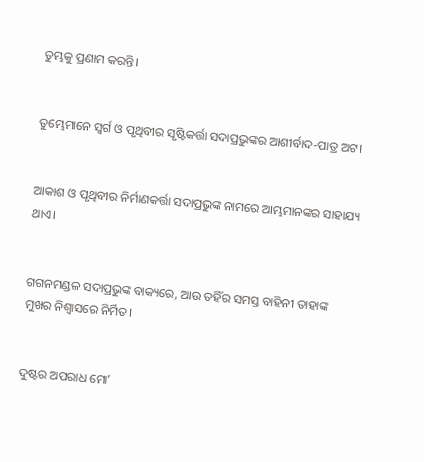ତୁମ୍ଭକୁ ପ୍ରଣାମ କରନ୍ତି।


ତୁମ୍ଭେମାନେ ସ୍ୱର୍ଗ ଓ ପୃଥିବୀର ସୃଷ୍ଟିକର୍ତ୍ତା ସଦାପ୍ରଭୁଙ୍କର ଆଶୀର୍ବାଦ-ପାତ୍ର ଅଟ।


ଆକାଶ ଓ ପୃଥିବୀର ନିର୍ମାଣକର୍ତ୍ତା ସଦାପ୍ରଭୁଙ୍କ ନାମରେ ଆମ୍ଭମାନଙ୍କର ସାହାଯ୍ୟ ଥାଏ।


ଗଗନମଣ୍ଡଳ ସଦାପ୍ରଭୁଙ୍କ ବାକ୍ୟରେ, ଆଉ ତହିଁର ସମସ୍ତ ବାହିନୀ ତାହାଙ୍କ ମୁଖର ନିଶ୍ୱାସରେ ନିର୍ମିତ।


ଦୁଷ୍ଟର ଅପରାଧ ମୋʼ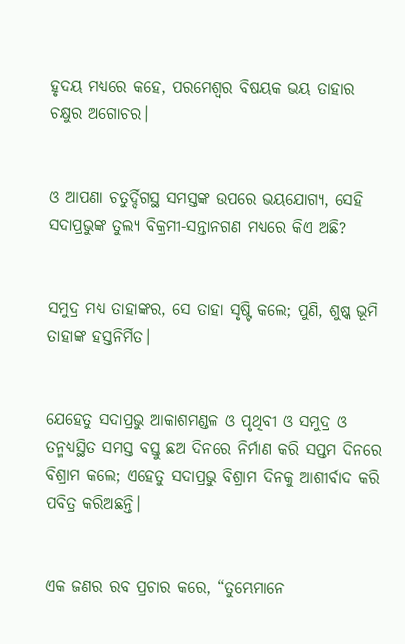ହୃଦୟ ମଧ୍ୟରେ କହେ, ପରମେଶ୍ୱର ବିଷୟକ ଭୟ ତାହାର ଚକ୍ଷୁର ଅଗୋଚର।


ଓ ଆପଣା ଚତୁର୍ଦ୍ଦିଗସ୍ଥ ସମସ୍ତଙ୍କ ଉପରେ ଭୟଯୋଗ୍ୟ, ସେହି ସଦାପ୍ରଭୁଙ୍କ ତୁଲ୍ୟ ବିକ୍ରମୀ-ସନ୍ତାନଗଣ ମଧ୍ୟରେ କିଏ ଅଛି?


ସମୁଦ୍ର ମଧ୍ୟ ତାହାଙ୍କର, ସେ ତାହା ସୃଷ୍ଟି କଲେ; ପୁଣି, ଶୁଷ୍କ ଭୂମି ତାହାଙ୍କ ହସ୍ତନିର୍ମିତ।


ଯେହେତୁ ସଦାପ୍ରଭୁ ଆକାଶମଣ୍ଡଳ ଓ ପୃଥିବୀ ଓ ସମୁଦ୍ର ଓ ତନ୍ମଧ୍ୟସ୍ଥିତ ସମସ୍ତ ବସ୍ତୁ ଛଅ ଦିନରେ ନିର୍ମାଣ କରି ସପ୍ତମ ଦିନରେ ବିଶ୍ରାମ କଲେ; ଏହେତୁ ସଦାପ୍ରଭୁ ବିଶ୍ରାମ ଦିନକୁ ଆଶୀର୍ବାଦ କରି ପବିତ୍ର କରିଅଛନ୍ତି।


ଏକ ଜଣର ରବ ପ୍ରଚାର କରେ, “ତୁମ୍ଭେମାନେ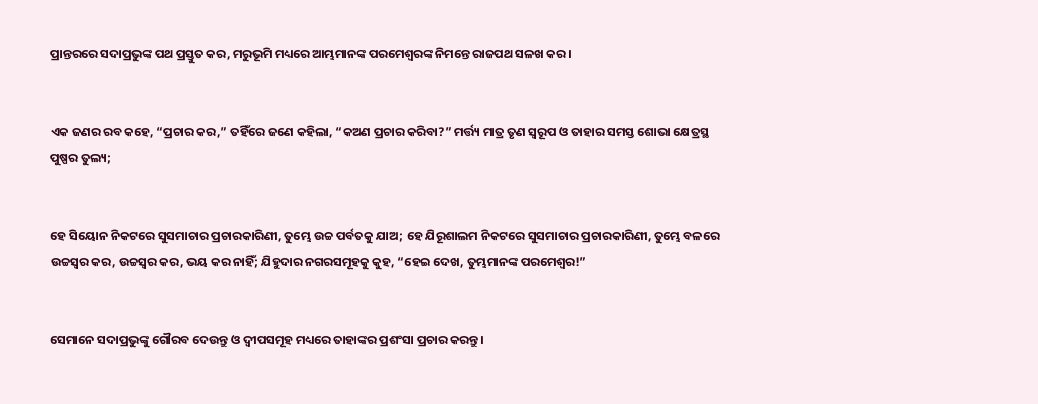ପ୍ରାନ୍ତରରେ ସଦାପ୍ରଭୁଙ୍କ ପଥ ପ୍ରସ୍ତୁତ କର, ମରୁଭୂମି ମଧ୍ୟରେ ଆମ୍ଭମାନଙ୍କ ପରମେଶ୍ୱରଙ୍କ ନିମନ୍ତେ ରାଜପଥ ସଳଖ କର।


ଏକ ଜଣର ରବ କହେ, “ପ୍ରଚାର କର,” ତହିଁରେ ଜଣେ କହିଲା, “କଅଣ ପ୍ରଚାର କରିବା?” ମର୍ତ୍ତ୍ୟ ମାତ୍ର ତୃଣ ସ୍ୱରୂପ ଓ ତାହାର ସମସ୍ତ ଶୋଭା କ୍ଷେତ୍ରସ୍ଥ ପୁଷ୍ପର ତୁଲ୍ୟ;


ହେ ସିୟୋନ ନିକଟରେ ସୁସମାଚାର ପ୍ରଚାରକାରିଣୀ, ତୁମ୍ଭେ ଉଚ୍ଚ ପର୍ବତକୁ ଯାଅ; ହେ ଯିରୂଶାଲମ ନିକଟରେ ସୁସମାଚାର ପ୍ରଚାରକାରିଣୀ, ତୁମ୍ଭେ ବଳରେ ଉଚ୍ଚସ୍ୱର କର, ଉଚ୍ଚସ୍ୱର କର, ଭୟ କର ନାହିଁ; ଯିହୁଦାର ନଗରସମୂହକୁ କୁହ, “ହେଇ ଦେଖ, ତୁମ୍ଭମାନଙ୍କ ପରମେଶ୍ୱର!”


ସେମାନେ ସଦାପ୍ରଭୁଙ୍କୁ ଗୌରବ ଦେଉନ୍ତୁ ଓ ଦ୍ୱୀପସମୂହ ମଧ୍ୟରେ ତାହାଙ୍କର ପ୍ରଶଂସା ପ୍ରଚାର କରନ୍ତୁ।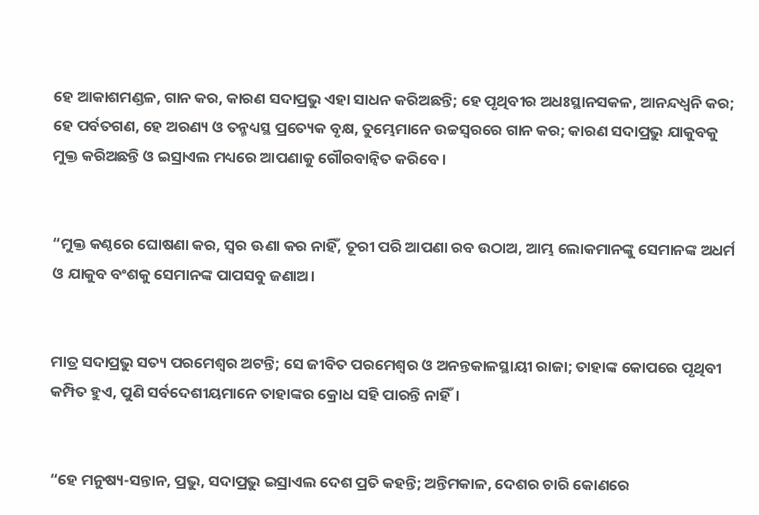ହେ ଆକାଶମଣ୍ଡଳ, ଗାନ କର, କାରଣ ସଦାପ୍ରଭୁ ଏହା ସାଧନ କରିଅଛନ୍ତି; ହେ ପୃଥିବୀର ଅଧଃସ୍ଥାନସକଳ, ଆନନ୍ଦଧ୍ୱନି କର; ହେ ପର୍ବତଗଣ, ହେ ଅରଣ୍ୟ ଓ ତନ୍ମଧ୍ୟସ୍ଥ ପ୍ରତ୍ୟେକ ବୃକ୍ଷ, ତୁମ୍ଭେମାନେ ଉଚ୍ଚସ୍ୱରରେ ଗାନ କର; କାରଣ ସଦାପ୍ରଭୁ ଯାକୁବକୁ ମୁକ୍ତ କରିଅଛନ୍ତି ଓ ଇସ୍ରାଏଲ ମଧ୍ୟରେ ଆପଣାକୁ ଗୌରବାନ୍ୱିତ କରିବେ।


“ମୁକ୍ତ କଣ୍ଠରେ ଘୋଷଣା କର, ସ୍ୱର ଊଣା କର ନାହିଁ, ତୂରୀ ପରି ଆପଣା ରବ ଉଠାଅ, ଆମ୍ଭ ଲୋକମାନଙ୍କୁ ସେମାନଙ୍କ ଅଧର୍ମ ଓ ଯାକୁବ ବଂଶକୁ ସେମାନଙ୍କ ପାପସବୁ ଜଣାଅ।


ମାତ୍ର ସଦାପ୍ରଭୁ ସତ୍ୟ ପରମେଶ୍ୱର ଅଟନ୍ତି; ସେ ଜୀବିତ ପରମେଶ୍ୱର ଓ ଅନନ୍ତକାଳସ୍ଥାୟୀ ରାଜା; ତାହାଙ୍କ କୋପରେ ପୃଥିବୀ କମ୍ପିତ ହୁଏ, ପୁଣି ସର୍ବଦେଶୀୟମାନେ ତାହାଙ୍କର କ୍ରୋଧ ସହି ପାରନ୍ତି ନାହିଁ।


“ହେ ମନୁଷ୍ୟ-ସନ୍ତାନ, ପ୍ରଭୁ, ସଦାପ୍ରଭୁ ଇସ୍ରାଏଲ ଦେଶ ପ୍ରତି କହନ୍ତି; ଅନ୍ତିମକାଳ, ଦେଶର ଚାରି କୋଣରେ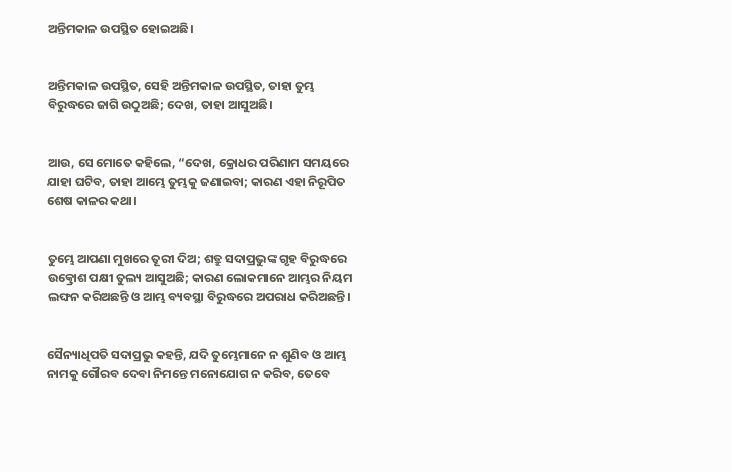ଅନ୍ତିମକାଳ ଉପସ୍ଥିତ ହୋଇଅଛି।


ଅନ୍ତିମକାଳ ଉପସ୍ଥିତ, ସେହି ଅନ୍ତିମକାଳ ଉପସ୍ଥିତ, ତାହା ତୁମ୍ଭ ବିରୁଦ୍ଧରେ ଜାଗି ଉଠୁଅଛି; ଦେଖ, ତାହା ଆସୁଅଛି।


ଆଉ, ସେ ମୋତେ କହିଲେ, “ଦେଖ, କ୍ରୋଧର ପରିଣାମ ସମୟରେ ଯାହା ଘଟିବ, ତାହା ଆମ୍ଭେ ତୁମ୍ଭକୁ ଜଣାଇବା; କାରଣ ଏହା ନିରୂପିତ ଶେଷ କାଳର କଥା।


ତୁମ୍ଭେ ଆପଣା ମୁଖରେ ତୂରୀ ଦିଅ; ଶତ୍ରୁ ସଦାପ୍ରଭୁଙ୍କ ଗୃହ ବିରୁଦ୍ଧରେ ଉତ୍କ୍ରୋଶ ପକ୍ଷୀ ତୁଲ୍ୟ ଆସୁଅଛି; କାରଣ ଲୋକମାନେ ଆମ୍ଭର ନିୟମ ଲଙ୍ଘନ କରିଅଛନ୍ତି ଓ ଆମ୍ଭ ବ୍ୟବସ୍ଥା ବିରୁଦ୍ଧରେ ଅପରାଧ କରିଅଛନ୍ତି।


ସୈନ୍ୟାଧିପତି ସଦାପ୍ରଭୁ କହନ୍ତି, ଯଦି ତୁମ୍ଭେମାନେ ନ ଶୁଣିବ ଓ ଆମ୍ଭ ନାମକୁ ଗୌରବ ଦେବା ନିମନ୍ତେ ମନୋଯୋଗ ନ କରିବ, ତେବେ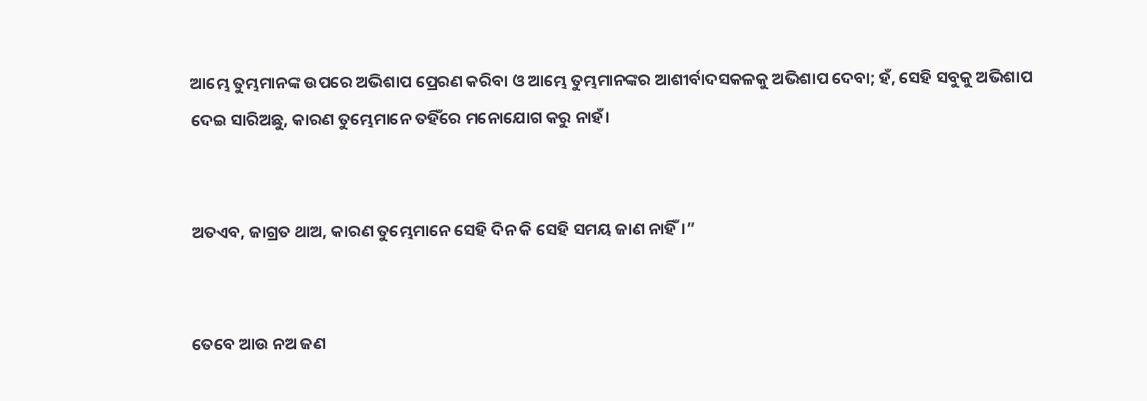ଆମ୍ଭେ ତୁମ୍ଭମାନଙ୍କ ଉପରେ ଅଭିଶାପ ପ୍ରେରଣ କରିବା ଓ ଆମ୍ଭେ ତୁମ୍ଭମାନଙ୍କର ଆଶୀର୍ବାଦସକଳକୁ ଅଭିଶାପ ଦେବା; ହଁ, ସେହି ସବୁକୁ ଅଭିଶାପ ଦେଇ ସାରିଅଛୁ, କାରଣ ତୁମ୍ଭେମାନେ ତହିଁରେ ମନୋଯୋଗ କରୁ ନାହଁ।


ଅତଏବ, ଜାଗ୍ରତ ଥାଅ, କାରଣ ତୁମ୍ଭେମାନେ ସେହି ଦିନ କି ସେହି ସମୟ ଜାଣ ନାହିଁ।”


ତେବେ ଆଉ ନଅ ଜଣ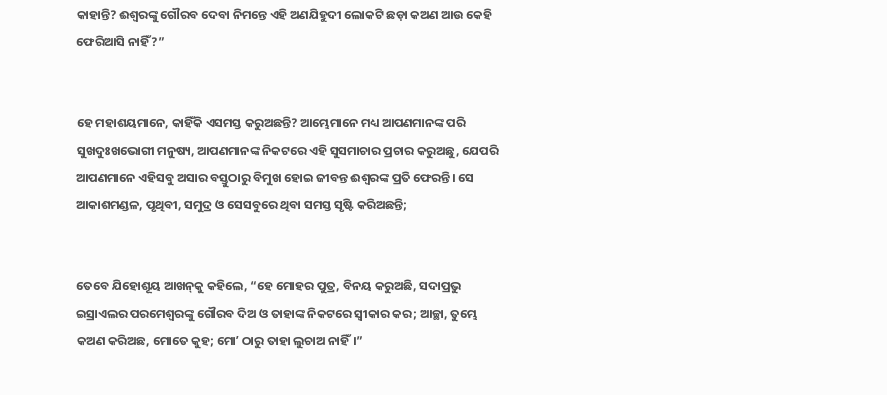କାହାନ୍ତି? ଈଶ୍ବରଙ୍କୁ ଗୌରବ ଦେବା ନିମନ୍ତେ ଏହି ଅଣଯିହୁଦୀ ଲୋକଟି ଛଡ଼ା କଅଣ ଆଉ କେହି ଫେରିଆସି ନାହିଁ?”


ହେ ମହାଶୟମାନେ, କାହିଁକି ଏସମସ୍ତ କରୁଅଛନ୍ତି? ଆମ୍ଭେମାନେ ମଧ୍ୟ ଆପଣମାନଙ୍କ ପରି ସୁଖଦୁଃଖଭୋଗୀ ମନୁଷ୍ୟ, ଆପଣମାନଙ୍କ ନିକଟରେ ଏହି ସୁସମାଚାର ପ୍ରଚାର କରୁଅଛୁ, ଯେପରି ଆପଣମାନେ ଏହିସବୁ ଅସାର ବସ୍ତୁଠାରୁ ବିମୁଖ ହୋଇ ଜୀବନ୍ତ ଈଶ୍ବରଙ୍କ ପ୍ରତି ଫେରନ୍ତି। ସେ ଆକାଶମଣ୍ଡଳ, ପୃଥିବୀ, ସମୁଦ୍ର ଓ ସେସବୁରେ ଥିବା ସମସ୍ତ ସୃଷ୍ଟି କରିଅଛନ୍ତି;


ତେବେ ଯିହୋଶୂୟ ଆଖନ୍‍କୁ କହିଲେ, “ହେ ମୋହର ପୁତ୍ର, ବିନୟ କରୁଅଛି, ସଦାପ୍ରଭୁ ଇସ୍ରାଏଲର ପରମେଶ୍ୱରଙ୍କୁ ଗୌରବ ଦିଅ ଓ ତାହାଙ୍କ ନିକଟରେ ସ୍ୱୀକାର କର; ଆଚ୍ଛା, ତୁମ୍ଭେ କଅଣ କରିଅଛ, ମୋତେ କୁହ; ମୋʼ ଠାରୁ ତାହା ଲୁଚାଅ ନାହିଁ।”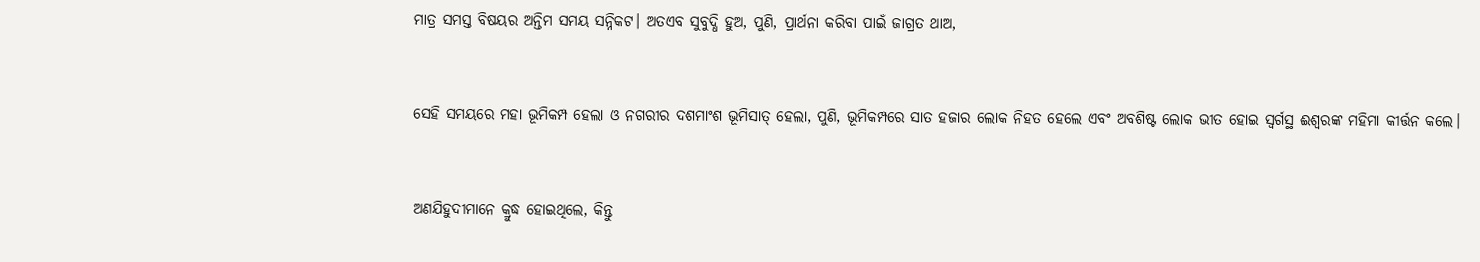ମାତ୍ର ସମସ୍ତ ବିଷୟର ଅନ୍ତିମ ସମୟ ସନ୍ନିକଟ। ଅତଏବ ସୁବୁଦ୍ଧି ହୁଅ, ପୁଣି, ପ୍ରାର୍ଥନା କରିବା ପାଇଁ ଜାଗ୍ରତ ଥାଅ,


ସେହି ସମୟରେ ମହା ଭୂମିକମ୍ପ ହେଲା ଓ ନଗରୀର ଦଶମାଂଶ ଭୂମିସାତ୍‍ ହେଲା, ପୁଣି, ଭୂମିକମ୍ପରେ ସାତ ହଜାର ଲୋକ ନିହତ ହେଲେ ଏବଂ ଅବଶିଷ୍ଟ ଲୋକ ଭୀତ ହୋଇ ସ୍ୱର୍ଗସ୍ଥ ଈଶ୍ବରଙ୍କ ମହିମା କୀର୍ତ୍ତନ କଲେ।


ଅଣଯିହୁଦୀମାନେ କ୍ରୁଦ୍ଧ ହୋଇଥିଲେ, କିନ୍ତୁ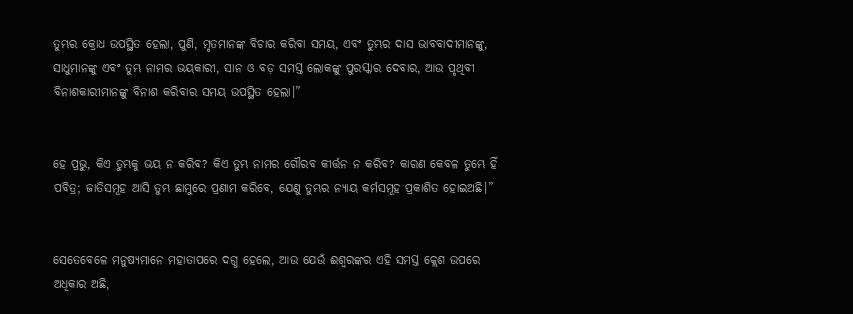ତୁମ୍ଭର କ୍ରୋଧ ଉପସ୍ଥିତ ହେଲା, ପୁଣି, ମୃତମାନଙ୍କ ବିଚାର କରିବା ସମୟ, ଏବଂ ତୁମ୍ଭର ଦାସ ଭାବବାଦୀମାନଙ୍କୁ, ସାଧୁମାନଙ୍କୁ ଏବଂ ତୁମ୍ଭ ନାମର ଭୟକାରୀ, ସାନ ଓ ବଡ଼ ସମସ୍ତ ଲୋକଙ୍କୁ ପୁରସ୍କାର ଦେବାର, ଆଉ ପୃଥିବୀ ବିନାଶକାରୀମାନଙ୍କୁ ବିନାଶ କରିବାର ସମୟ ଉପସ୍ଥିତ ହେଲା।”


ହେ ପ୍ରଭୁ, କିଏ ତୁମ୍ଭକୁ ଭୟ ନ କରିବ? କିଏ ତୁମ୍ଭ ନାମର ଗୌରବ କୀର୍ତ୍ତନ ନ କରିବ? କାରଣ କେବଳ ତୁମ୍ଭେ ହିଁ ପବିତ୍ର; ଜାତିସମୂହ ଆସି ତୁମ୍ଭ ଛାମୁରେ ପ୍ରଣାମ କରିବେ, ଯେଣୁ ତୁମ୍ଭର ନ୍ୟାୟ କର୍ମସମୂହ ପ୍ରକାଶିତ ହୋଇଅଛି।”


ସେତେବେଳେ ମନୁଷ୍ୟମାନେ ମହାତାପରେ ଦଗ୍ଧ ହେଲେ, ଆଉ ଯେଉଁ ଈଶ୍ବରଙ୍କର ଏହି ସମସ୍ତ କ୍ଲେଶ ଉପରେ ଅଧିକାର ଅଛି,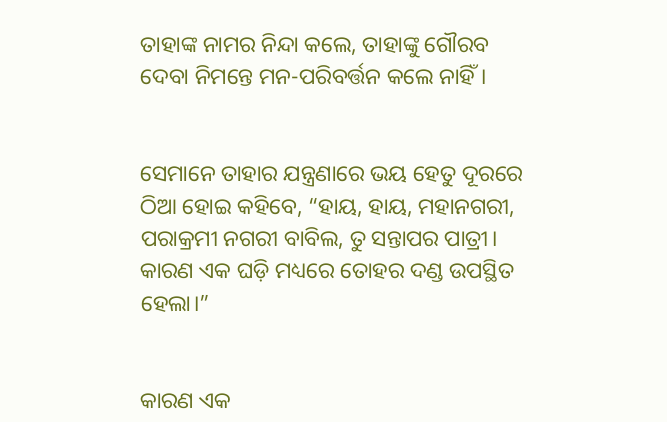ତାହାଙ୍କ ନାମର ନିନ୍ଦା କଲେ, ତାହାଙ୍କୁ ଗୌରବ ଦେବା ନିମନ୍ତେ ମନ-ପରିବର୍ତ୍ତନ କଲେ ନାହିଁ।


ସେମାନେ ତାହାର ଯନ୍ତ୍ରଣାରେ ଭୟ ହେତୁ ଦୂରରେ ଠିଆ ହୋଇ କହିବେ, “ହାୟ, ହାୟ, ମହାନଗରୀ, ପରାକ୍ରମୀ ନଗରୀ ବାବିଲ, ତୁ ସନ୍ତାପର ପାତ୍ରୀ। କାରଣ ଏକ ଘଡ଼ି ମଧ୍ୟରେ ତୋହର ଦଣ୍ଡ ଉପସ୍ଥିତ ହେଲା।”


କାରଣ ଏକ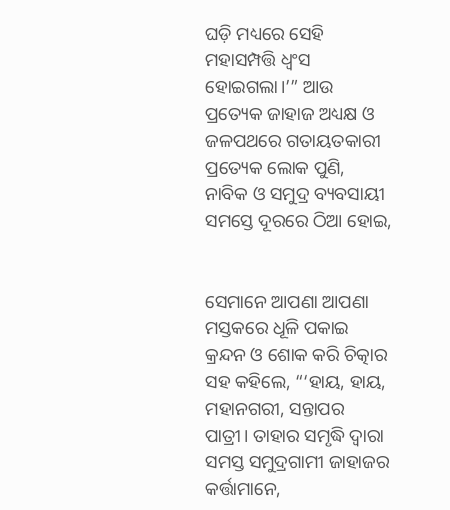ଘଡ଼ି ମଧ୍ୟରେ ସେହି ମହାସମ୍ପତ୍ତି ଧ୍ୱଂସ ହୋଇଗଲା।’” ଆଉ ପ୍ରତ୍ୟେକ ଜାହାଜ ଅଧ୍ୟକ୍ଷ ଓ ଜଳପଥରେ ଗତାୟତକାରୀ ପ୍ରତ୍ୟେକ ଲୋକ ପୁଣି, ନାବିକ ଓ ସମୁଦ୍ର ବ୍ୟବସାୟୀ ସମସ୍ତେ ଦୂରରେ ଠିଆ ହୋଇ,


ସେମାନେ ଆପଣା ଆପଣା ମସ୍ତକରେ ଧୂଳି ପକାଇ କ୍ରନ୍ଦନ ଓ ଶୋକ କରି ଚିତ୍କାର ସହ କହିଲେ, “‘ହାୟ, ହାୟ, ମହାନଗରୀ, ସନ୍ତାପର ପାତ୍ରୀ। ତାହାର ସମୃଦ୍ଧି ଦ୍ୱାରା ସମସ୍ତ ସମୁଦ୍ରଗାମୀ ଜାହାଜର କର୍ତ୍ତାମାନେ,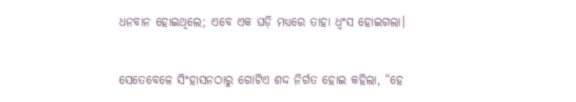ଧନବାନ ହୋଇଥିଲେ; ଏବେ ଏକ ଘଡ଼ି ମଧ୍ୟରେ ତାହା ଧ୍ୱଂସ ହୋଇଗଲା।


ସେତେବେଳେ ସିଂହାସନଠାରୁ ଗୋଟିଏ ଶଦ୍ଦ ନିର୍ଗତ ହୋଇ କହିଲା, “ହେ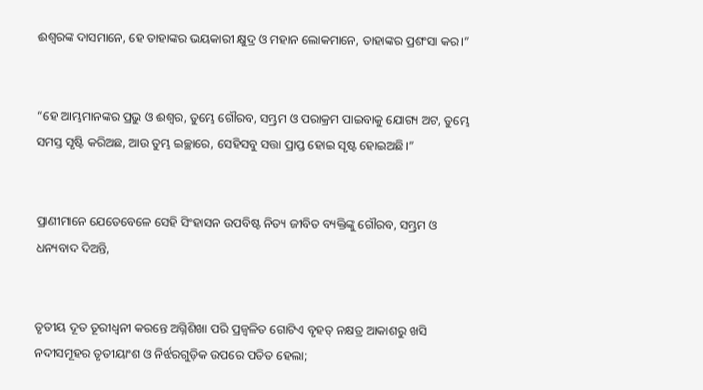ଈଶ୍ବରଙ୍କ ଦାସମାନେ, ହେ ତାହାଙ୍କର ଭୟକାରୀ କ୍ଷୁଦ୍ର ଓ ମହାନ ଲୋକମାନେ, ତାହାଙ୍କର ପ୍ରଶଂସା କର।”


“ହେ ଆମ୍ଭମାନଙ୍କର ପ୍ରଭୁ ଓ ଈଶ୍ବର, ତୁମ୍ଭେ ଗୌରବ, ସମ୍ଭ୍ରମ ଓ ପରାକ୍ରମ ପାଇବାକୁ ଯୋଗ୍ୟ ଅଟ, ତୁମ୍ଭେ ସମସ୍ତ ସୃଷ୍ଟି କରିଅଛ, ଆଉ ତୁମ୍ଭ ଇଚ୍ଛାରେ, ସେହିସବୁ ସତ୍ତା ପ୍ରାପ୍ତ ହୋଇ ସୃଷ୍ଟ ହୋଇଅଛି।”


ପ୍ରାଣୀମାନେ ଯେତେବେଳେ ସେହି ସିଂହାସନ ଉପବିଷ୍ଟ ନିତ୍ୟ ଜୀବିତ ବ୍ୟକ୍ତିଙ୍କୁ ଗୌରବ, ସମ୍ଭ୍ରମ ଓ ଧନ୍ୟବାଦ ଦିଅନ୍ତି,


ତୃତୀୟ ଦୂତ ତୂରୀଧ୍ୱନୀ କରନ୍ତେ ଅଗ୍ନିଶିଖା ପରି ପ୍ରଜ୍ୱଳିତ ଗୋଟିଏ ବୃହତ୍ ନକ୍ଷତ୍ର ଆକାଶରୁ ଖସି ନଦୀସମୂହର ତୃତୀୟାଂଶ ଓ ନିର୍ଝରଗୁଡ଼ିକ ଉପରେ ପତିତ ହେଲା;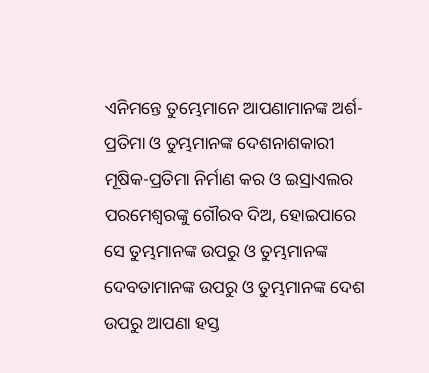ଏନିମନ୍ତେ ତୁମ୍ଭେମାନେ ଆପଣାମାନଙ୍କ ଅର୍ଶ-ପ୍ରତିମା ଓ ତୁମ୍ଭମାନଙ୍କ ଦେଶନାଶକାରୀ ମୂଷିକ-ପ୍ରତିମା ନିର୍ମାଣ କର ଓ ଇସ୍ରାଏଲର ପରମେଶ୍ୱରଙ୍କୁ ଗୌରବ ଦିଅ, ହୋଇପାରେ ସେ ତୁମ୍ଭମାନଙ୍କ ଉପରୁ ଓ ତୁମ୍ଭମାନଙ୍କ ଦେବତାମାନଙ୍କ ଉପରୁ ଓ ତୁମ୍ଭମାନଙ୍କ ଦେଶ ଉପରୁ ଆପଣା ହସ୍ତ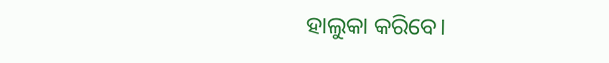ହାଲୁକା କରିବେ।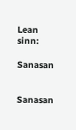Lean sinn:

Sanasan


Sanasan